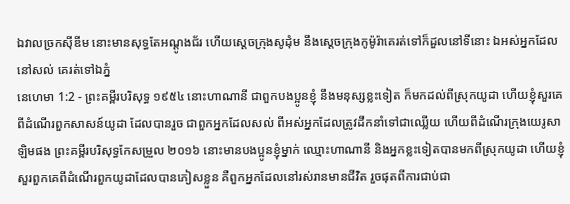ឯវាលច្រកស៊ីឌីម នោះមានសុទ្ធតែអណ្តូងជ័រ ហើយស្តេចក្រុងសូដុំម នឹងស្តេចក្រុងកូម៉ូរ៉ាគេរត់ទៅក៏ដួលនៅទីនោះ ឯអស់អ្នកដែលនៅសល់ គេរត់ទៅឯភ្នំ
នេហេមា 1:2 - ព្រះគម្ពីរបរិសុទ្ធ ១៩៥៤ នោះហាណានី ជាពួកបងប្អូនខ្ញុំ នឹងមនុស្សខ្លះទៀត ក៏មកដល់ពីស្រុកយូដា ហើយខ្ញុំសួរគេពីដំណើរពួកសាសន៍យូដា ដែលបានរួច ជាពួកអ្នកដែលសល់ ពីអស់អ្នកដែលត្រូវដឹកនាំទៅជាឈ្លើយ ហើយពីដំណើរក្រុងយេរូសាឡិមផង ព្រះគម្ពីរបរិសុទ្ធកែសម្រួល ២០១៦ នោះមានបងប្អូនខ្ញុំម្នាក់ ឈ្មោះហាណានី និងអ្នកខ្លះទៀតបានមកពីស្រុកយូដា ហើយខ្ញុំសួរពួកគេពីដំណើរពួកយូដាដែលបានភៀសខ្លួន គឺពួកអ្នកដែលនៅរស់រានមានជីវិត រួចផុតពីការជាប់ជា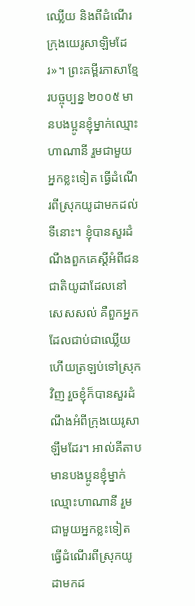ឈ្លើយ និងពីដំណើរក្រុងយេរូសាឡិមដែរ»។ ព្រះគម្ពីរភាសាខ្មែរបច្ចុប្បន្ន ២០០៥ មានបងប្អូនខ្ញុំម្នាក់ឈ្មោះហាណានី រួមជាមួយអ្នកខ្លះទៀត ធ្វើដំណើរពីស្រុកយូដាមកដល់ទីនោះ។ ខ្ញុំបានសួរដំណឹងពួកគេស្ដីអំពីជនជាតិយូដាដែលនៅសេសសល់ គឺពួកអ្នកដែលជាប់ជាឈ្លើយ ហើយត្រឡប់ទៅស្រុកវិញ រួចខ្ញុំក៏បានសួរដំណឹងអំពីក្រុងយេរូសាឡឹមដែរ។ អាល់គីតាប មានបងប្អូនខ្ញុំម្នាក់ឈ្មោះហាណានី រួមជាមួយអ្នកខ្លះទៀត ធ្វើដំណើរពីស្រុកយូដាមកដ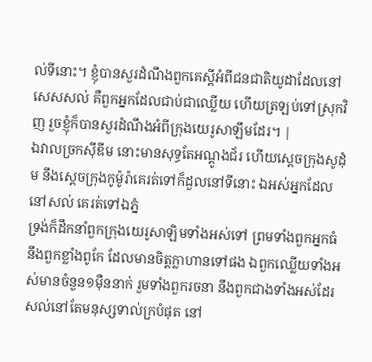ល់ទីនោះ។ ខ្ញុំបានសួរដំណឹងពួកគេស្ដីអំពីជនជាតិយូដាដែលនៅសេសសល់ គឺពួកអ្នកដែលជាប់ជាឈ្លើយ ហើយត្រឡប់ទៅស្រុកវិញ រួចខ្ញុំក៏បានសួរដំណឹងអំពីក្រុងយេរូសាឡឹមដែរ។ |
ឯវាលច្រកស៊ីឌីម នោះមានសុទ្ធតែអណ្តូងជ័រ ហើយស្តេចក្រុងសូដុំម នឹងស្តេចក្រុងកូម៉ូរ៉ាគេរត់ទៅក៏ដួលនៅទីនោះ ឯអស់អ្នកដែលនៅសល់ គេរត់ទៅឯភ្នំ
ទ្រង់ក៏ដឹកនាំពួកក្រុងយេរូសាឡិមទាំងអស់ទៅ ព្រមទាំងពួកអ្នកធំ នឹងពួកខ្លាំងពូកែ ដែលមានចិត្តក្លាហានទៅផង ឯពួកឈ្លើយទាំងអស់មានចំនួន១ម៉ឺននាក់ រួមទាំងពួករចនា នឹងពួកជាងទាំងអស់ដែរ សល់នៅតែមនុស្សទាល់ក្របំផុត នៅ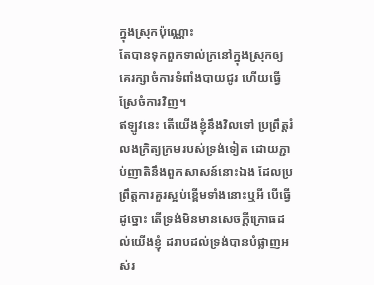ក្នុងស្រុកប៉ុណ្ណោះ
តែបានទុកពួកទាល់ក្រនៅក្នុងស្រុកឲ្យគេរក្សាចំការទំពាំងបាយជូរ ហើយធ្វើស្រែចំការវិញ។
ឥឡូវនេះ តើយើងខ្ញុំនឹងវិលទៅ ប្រព្រឹត្តរំលងក្រិត្យក្រមរបស់ទ្រង់ទៀត ដោយភ្ជាប់ញាតិនឹងពួកសាសន៍នោះឯង ដែលប្រព្រឹត្តការគួរស្អប់ខ្ពើមទាំងនោះឬអី បើធ្វើដូច្នោះ តើទ្រង់មិនមានសេចក្ដីក្រោធដល់យើងខ្ញុំ ដរាបដល់ទ្រង់បានបំផ្លាញអស់រ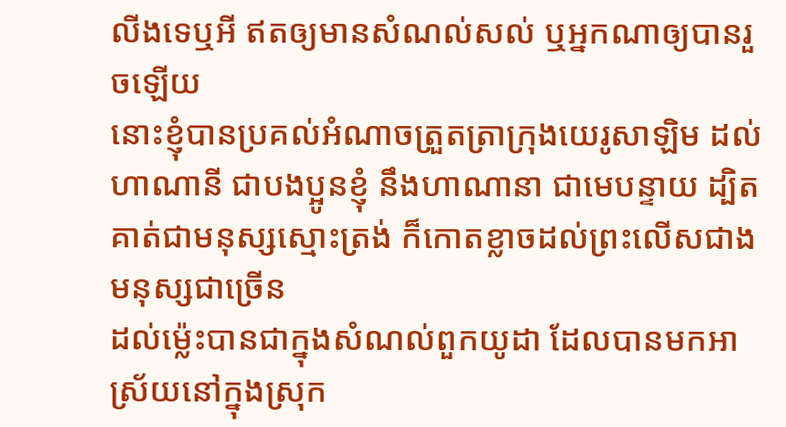លីងទេឬអី ឥតឲ្យមានសំណល់សល់ ឬអ្នកណាឲ្យបានរួចឡើយ
នោះខ្ញុំបានប្រគល់អំណាចត្រួតត្រាក្រុងយេរូសាឡិម ដល់ហាណានី ជាបងប្អូនខ្ញុំ នឹងហាណានា ជាមេបន្ទាយ ដ្បិតគាត់ជាមនុស្សស្មោះត្រង់ ក៏កោតខ្លាចដល់ព្រះលើសជាងមនុស្សជាច្រើន
ដល់ម៉្លេះបានជាក្នុងសំណល់ពួកយូដា ដែលបានមកអាស្រ័យនៅក្នុងស្រុក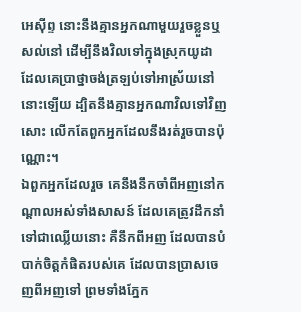អេស៊ីព្ទ នោះនឹងគ្មានអ្នកណាមួយរួចខ្លួនឬសល់នៅ ដើម្បីនឹងវិលទៅក្នុងស្រុកយូដា ដែលគេប្រាថ្នាចង់ត្រឡប់ទៅអាស្រ័យនៅនោះឡើយ ដ្បិតនឹងគ្មានអ្នកណាវិលទៅវិញសោះ លើកតែពួកអ្នកដែលនឹងរត់រួចបានប៉ុណ្ណោះ។
ឯពួកអ្នកដែលរួច គេនឹងនឹកចាំពីអញនៅកណ្តាលអស់ទាំងសាសន៍ ដែលគេត្រូវដឹកនាំទៅជាឈ្លើយនោះ គឺនឹកពីអញ ដែលបានបំបាក់ចិត្តកំផិតរបស់គេ ដែលបានប្រាសចេញពីអញទៅ ព្រមទាំងភ្នែក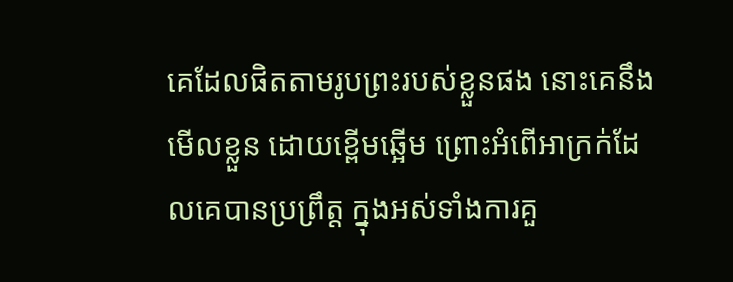គេដែលផិតតាមរូបព្រះរបស់ខ្លួនផង នោះគេនឹងមើលខ្លួន ដោយខ្ពើមឆ្អើម ព្រោះអំពើអាក្រក់ដែលគេបានប្រព្រឹត្ត ក្នុងអស់ទាំងការគួ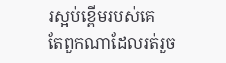រស្អប់ខ្ពើមរបស់គេ
តែពួកណាដែលរត់រួច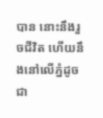បាន នោះនឹងរួចជីវិត ហើយនឹងនៅលើភ្នំដូចជា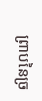ព្រាបនៃច្រ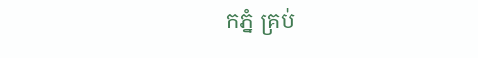កភ្នំ គ្រប់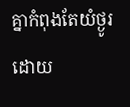គ្នាកំពុងតែយំថ្ងូរ ដោយ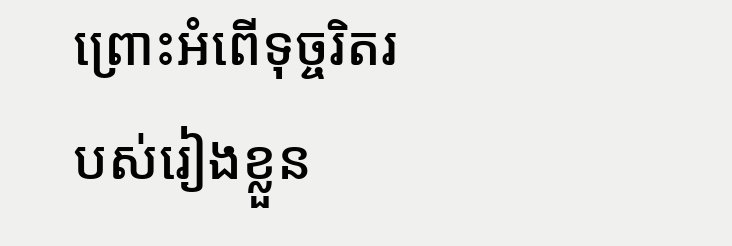ព្រោះអំពើទុច្ចរិតរបស់រៀងខ្លួន